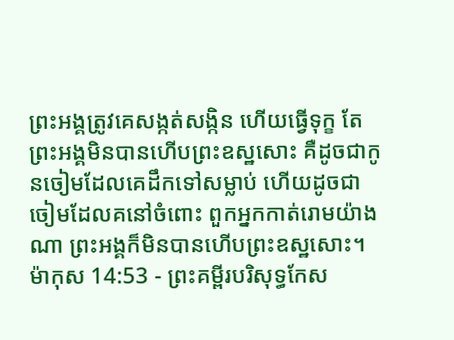ព្រះអង្គត្រូវគេសង្កត់សង្កិន ហើយធ្វើទុក្ខ តែព្រះអង្គមិនបានហើបព្រះឧស្ឋសោះ គឺដូចជាកូនចៀមដែលគេដឹកទៅសម្លាប់ ហើយដូចជាចៀមដែលគនៅចំពោះ ពួកអ្នកកាត់រោមយ៉ាងណា ព្រះអង្គក៏មិនបានហើបព្រះឧស្ឋសោះ។
ម៉ាកុស 14:53 - ព្រះគម្ពីរបរិសុទ្ធកែស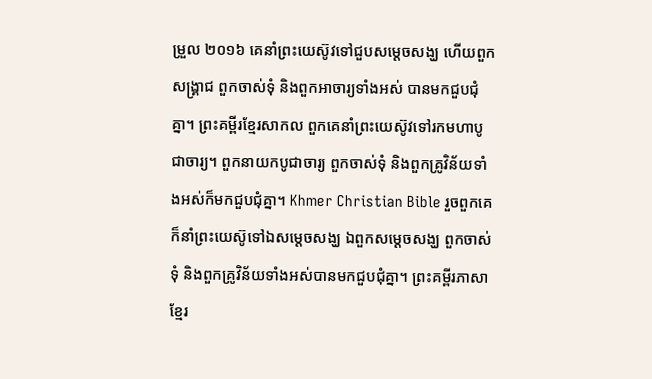ម្រួល ២០១៦ គេនាំព្រះយេស៊ូវទៅជួបសម្ដេចសង្ឃ ហើយពួកសង្គ្រាជ ពួកចាស់ទុំ និងពួកអាចារ្យទាំងអស់ បានមកជួបជុំគ្នា។ ព្រះគម្ពីរខ្មែរសាកល ពួកគេនាំព្រះយេស៊ូវទៅរកមហាបូជាចារ្យ។ ពួកនាយកបូជាចារ្យ ពួកចាស់ទុំ និងពួកគ្រូវិន័យទាំងអស់ក៏មកជួបជុំគ្នា។ Khmer Christian Bible រួចពួកគេក៏នាំព្រះយេស៊ូទៅឯសម្ដេចសង្ឃ ឯពួកសម្ដេចសង្ឃ ពួកចាស់ទុំ និងពួកគ្រូវិន័យទាំងអស់បានមកជួបជុំគ្នា។ ព្រះគម្ពីរភាសាខ្មែរ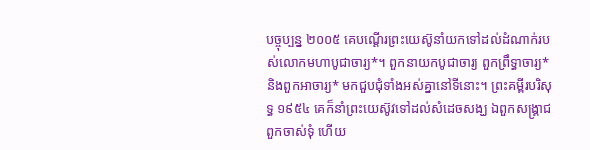បច្ចុប្បន្ន ២០០៥ គេបណ្ដើរព្រះយេស៊ូនាំយកទៅដល់ដំណាក់របស់លោកមហាបូជាចារ្យ*។ ពួកនាយកបូជាចារ្យ ពួកព្រឹទ្ធាចារ្យ* និងពួកអាចារ្យ* មកជួបជុំទាំងអស់គ្នានៅទីនោះ។ ព្រះគម្ពីរបរិសុទ្ធ ១៩៥៤ គេក៏នាំព្រះយេស៊ូវទៅដល់សំដេចសង្ឃ ឯពួកសង្គ្រាជ ពួកចាស់ទុំ ហើយ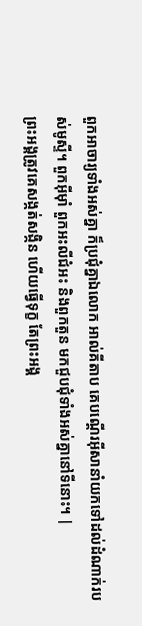ពួកអាចារ្យទាំងអស់គ្នា ក៏ប្រជុំគ្នាឯលោក អាល់គីតាប គេបណ្ដើរអ៊ីសានាំយកទៅដល់ដំណាក់របស់មូស្ទី។ ពួកអ៊ីមុាំ ពួកអះលីជំអះ និងពួកតួន មកជួបជុំទាំងអស់គ្នានៅទីនោះ។ |
ព្រះអង្គត្រូវគេសង្កត់សង្កិន ហើយធ្វើទុក្ខ តែព្រះអង្គ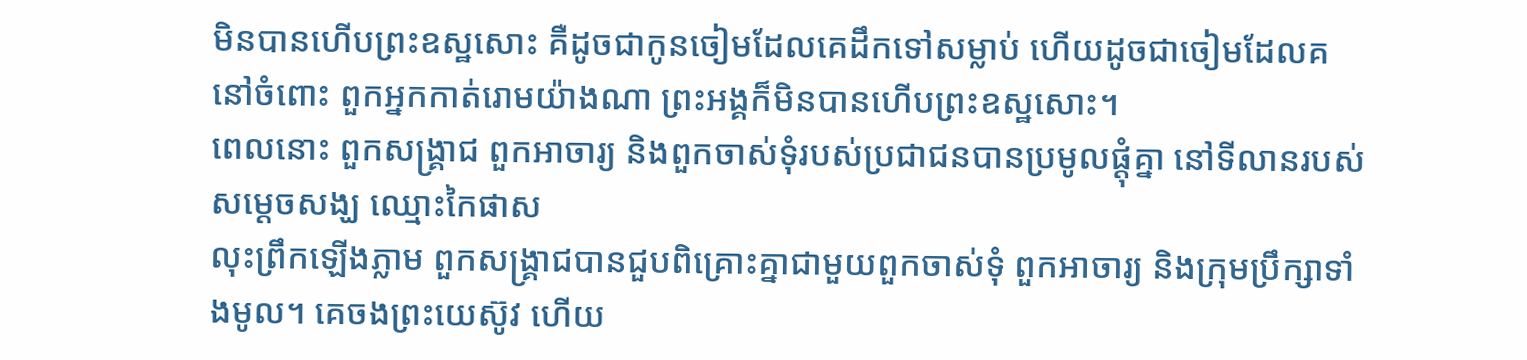មិនបានហើបព្រះឧស្ឋសោះ គឺដូចជាកូនចៀមដែលគេដឹកទៅសម្លាប់ ហើយដូចជាចៀមដែលគនៅចំពោះ ពួកអ្នកកាត់រោមយ៉ាងណា ព្រះអង្គក៏មិនបានហើបព្រះឧស្ឋសោះ។
ពេលនោះ ពួកសង្គ្រាជ ពួកអាចារ្យ និងពួកចាស់ទុំរបស់ប្រជាជនបានប្រមូលផ្ដុំគ្នា នៅទីលានរបស់សម្ដេចសង្ឃ ឈ្មោះកៃផាស
លុះព្រឹកឡើងភ្លាម ពួកសង្គ្រាជបានជួបពិគ្រោះគ្នាជាមួយពួកចាស់ទុំ ពួកអាចារ្យ និងក្រុមប្រឹក្សាទាំងមូល។ គេចងព្រះយេស៊ូវ ហើយ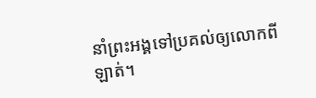នាំព្រះអង្គទៅប្រគល់ឲ្យលោកពីឡាត់។